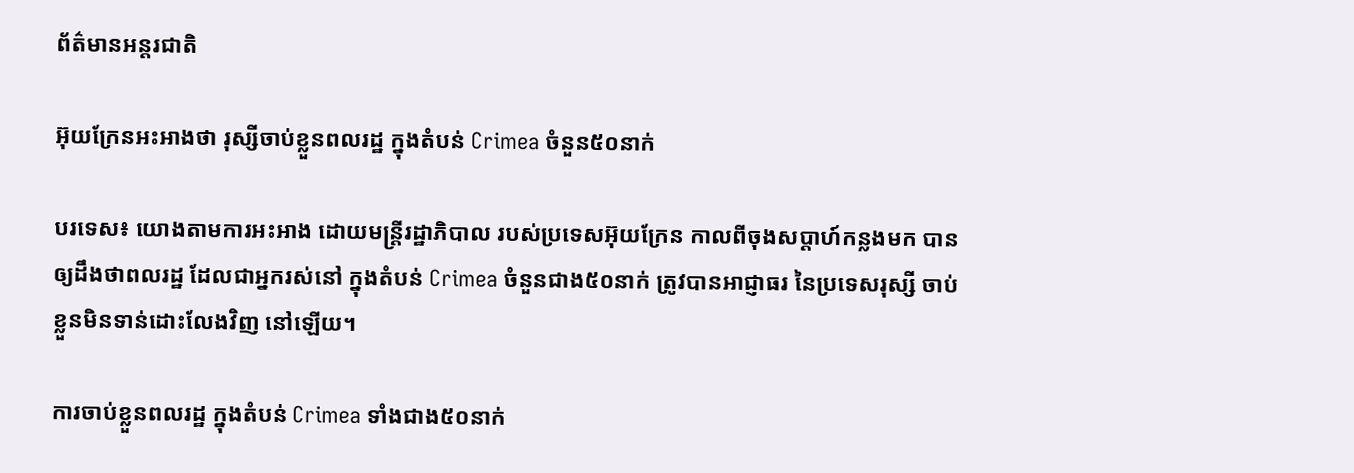ព័ត៌មានអន្តរជាតិ

អ៊ុយក្រែនអះអាងថា រុស្សីចាប់ខ្លួនពលរដ្ឋ ក្នុងតំបន់ Crimea ចំនួន៥០នាក់

បរទេស៖ យោងតាមការអះអាង ដោយមន្ត្រីរដ្ឋាភិបាល របស់ប្រទេសអ៊ុយក្រែន កាលពីចុងសប្តាហ៍កន្លងមក បានឲ្យដឹងថាពលរដ្ឋ ដែលជាអ្នករស់នៅ ក្នុងតំបន់ Crimea ចំនួនជាង៥០នាក់ ត្រូវបានអាជ្ញាធរ នៃប្រទេសរុស្សី ចាប់ខ្លួនមិនទាន់ដោះលែងវិញ នៅឡើយ។

ការចាប់ខ្លួនពលរដ្ឋ ក្នុងតំបន់ Crimea ទាំងជាង៥០នាក់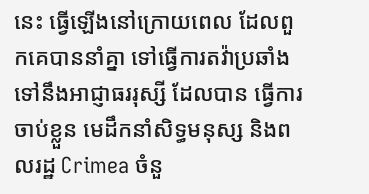នេះ ធ្វើឡើងនៅក្រោយពេល ដែលពួកគេបាននាំគ្នា ទៅធ្វើការតវ៉ាប្រឆាំង ទៅនឹងអាជ្ញាធររុស្សី ដែលបាន ធ្វើការចាប់ខ្លួន មេដឹកនាំសិទ្ធមនុស្ស និងពលរដ្ឋ Crimea ចំនួ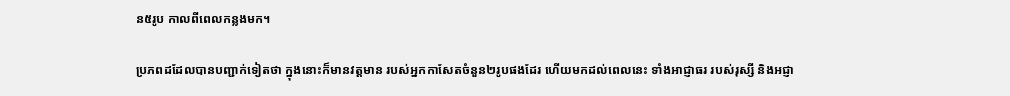ន៥រូប កាលពីពេលកន្លងមក។

ប្រភពដដែលបានបញ្ជាក់ទៀតថា ក្នុងនោះក៏មានវត្តមាន របស់អ្នកកាសែតចំនួន២រូបផងដែរ ហើយមកដល់ពេលនេះ ទាំងអាជ្ញាធរ របស់រុស្សី និងអជ្ញា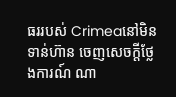ធររបស់ Crimeaនៅមិនទាន់ហ៊ាន ចេញសេចក្តីថ្លែងការណ៍ ណា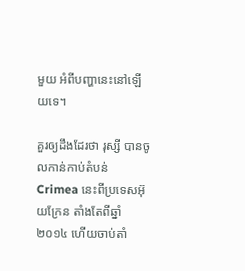មួយ អំពីបញ្ហានេះនៅឡើយទេ។

គួរឲ្យដឹងដែរថា រុស្សី បានចូលកាន់កាប់តំបន់ Crimea នេះពីប្រទេសអ៊ុយក្រែន តាំងតែពីឆ្នាំ២០១៤ ហើយចាប់តាំ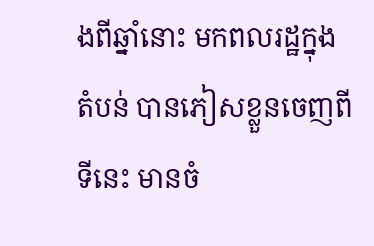ងពីឆ្នាំនោះ មកពលរដ្ឋក្នុងតំបន់ បានភៀសខ្លួនចេញពីទីនេះ មានចំ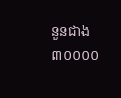នួនជាង៣០០០០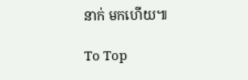នាក់ មកហើយ៕

To Top